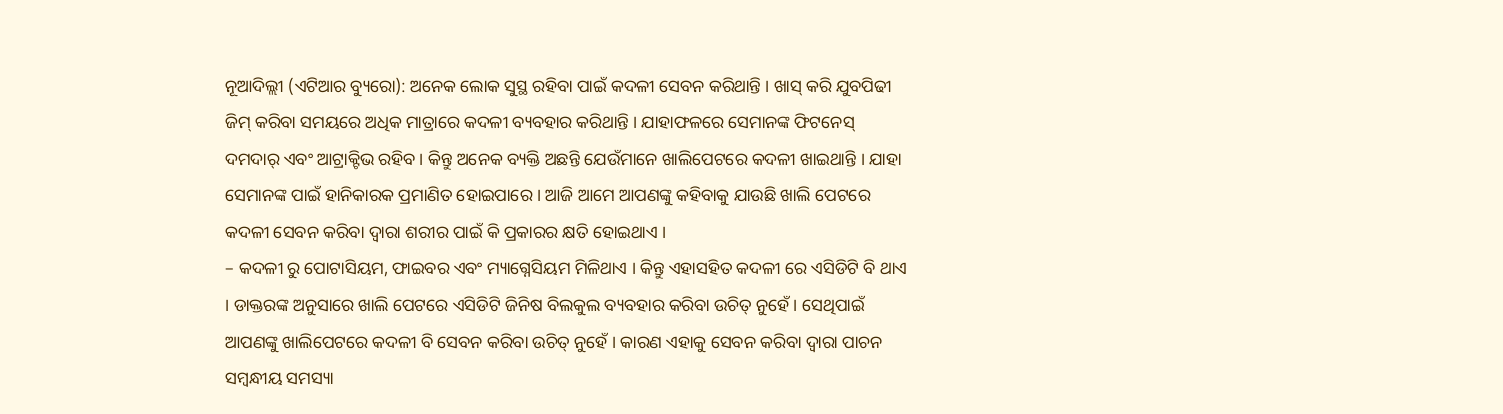ନୂଆଦିଲ୍ଲୀ (ଏଟିଆର ବ୍ୟୁରୋ): ଅନେକ ଲୋକ ସୁସ୍ଥ ରହିବା ପାଇଁ କଦଳୀ ସେବନ କରିଥାନ୍ତି । ଖାସ୍ କରି ଯୁବପିଢୀ ଜିମ୍ କରିବା ସମୟରେ ଅଧିକ ମାତ୍ରାରେ କଦଳୀ ବ୍ୟବହାର କରିଥାନ୍ତି । ଯାହାଫଳରେ ସେମାନଙ୍କ ଫିଟନେସ୍ ଦମଦାର୍ ଏବଂ ଆଟ୍ରାକ୍ଟିଭ ରହିବ । କିନ୍ତୁ ଅନେକ ବ୍ୟକ୍ତି ଅଛନ୍ତି ଯେଉଁମାନେ ଖାଲିପେଟରେ କଦଳୀ ଖାଇଥାନ୍ତି । ଯାହା ସେମାନଙ୍କ ପାଇଁ ହାନିକାରକ ପ୍ରମାଣିତ ହୋଇପାରେ । ଆଜି ଆମେ ଆପଣଙ୍କୁ କହିବାକୁ ଯାଉଛି ଖାଲି ପେଟରେ କଦଳୀ ସେବନ କରିବା ଦ୍ୱାରା ଶରୀର ପାଇଁ କି ପ୍ରକାରର କ୍ଷତି ହୋଇଥାଏ ।
– କଦଳୀ ରୁ ପୋଟାସିୟମ, ଫାଇବର ଏବଂ ମ୍ୟାଗ୍ନେସିୟମ ମିଳିଥାଏ । କିନ୍ତୁ ଏହାସହିତ କଦଳୀ ରେ ଏସିଡିଟି ବି ଥାଏ । ଡାକ୍ତରଙ୍କ ଅନୁସାରେ ଖାଲି ପେଟରେ ଏସିଡିଟି ଜିନିଷ ବିଲକୁଲ ବ୍ୟବହାର କରିବା ଉଚିତ୍ ନୁହେଁ । ସେଥିପାଇଁ ଆପଣଙ୍କୁ ଖାଲିପେଟରେ କଦଳୀ ବି ସେବନ କରିବା ଉଚିତ୍ ନୁହେଁ । କାରଣ ଏହାକୁ ସେବନ କରିବା ଦ୍ୱାରା ପାଚନ ସମ୍ବନ୍ଧୀୟ ସମସ୍ୟା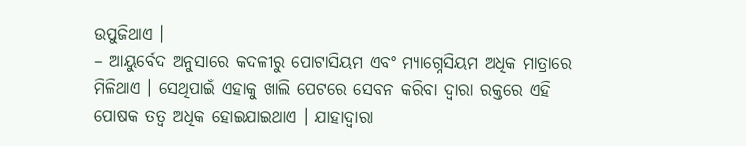ଉପୁଜିଥାଏ ।
– ଆୟୁର୍ବେଦ ଅନୁସାରେ କଦଳୀରୁ ପୋଟାସିୟମ ଏବଂ ମ୍ୟାଗ୍ନେସିୟମ ଅଧିକ ମାତ୍ରାରେ ମିଳିଥାଏ । ସେଥିପାଇଁ ଏହାକୁ ଖାଲି ପେଟରେ ସେବନ କରିବା ଦ୍ୱାରା ରକ୍ତରେ ଏହି ପୋଷକ ତତ୍ୱ ଅଧିକ ହୋଇଯାଇଥାଏ । ଯାହାଦ୍ୱାରା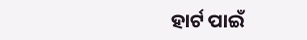ହାର୍ଟ ପାଇଁ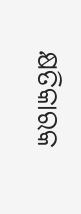କ୍ଷତିକାରକ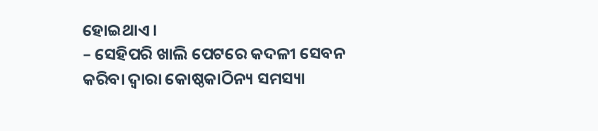ହୋଇଥାଏ ।
– ସେହିପରି ଖାଲି ପେଟରେ କଦଳୀ ସେବନ କରିବା ଦ୍ୱାରା କୋଷ୍ଠକାଠିନ୍ୟ ସମସ୍ୟା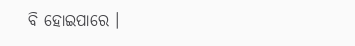ବି ହୋଇପାରେ ।